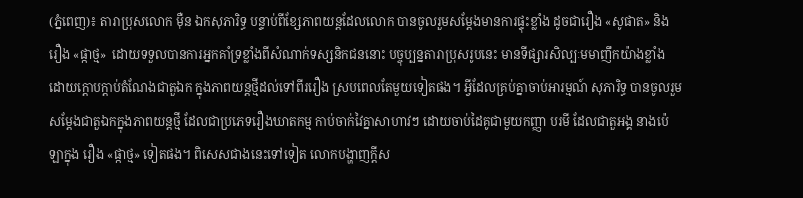(ភ្នំពេញ)៖ តារាប្រុសលោក ម៉ឺន ឯកសុភារិទ្ធ បន្ទាប់ពីខ្សែភាពយន្តដែលលោក បានចូលរួមសម្តែងមានការផ្ទុះខ្លាំង ដូចជារឿង «សូផាត» និង រឿង «ផ្កាថ្ម»  ដោយទទួលបានការអ្នកគាំទ្រខ្លាំងពីសំណាក់ទស្សនិកជននោះ បច្ចុប្បន្នតារាប្រុសរូបនេះ មានទីផ្សារសិល្បៈមមាញឹកយ៉ាងខ្លាំង ដោយក្តោបក្តាប់តំណែងជាតួឯក ក្នុងភាពយន្តថ្មីដល់ទៅពីររឿង ស្របពេលតែមួយទៀតផង។ អ្វីដែលគ្រប់គ្នាចាប់អារម្មណ៍ សុភារិទ្ធ បានចូលរួមសម្តែងជាតួឯកក្នុងភាពយន្តថ្មី ដែលជាប្រភេទរឿងឃាតកម្ម កាប់ចាក់វៃគ្នាសាហាវៗ ដោយចាប់ដៃគូជាមួយកញ្ញា បរមី ដែលជាតួអង្គ នាងប៉េឡាក្នុង រឿង «ផ្កាថ្ម» ទៀតផង។ ពិសេសជាងនេះទៅទៀត លោកបង្ហាញក្តីស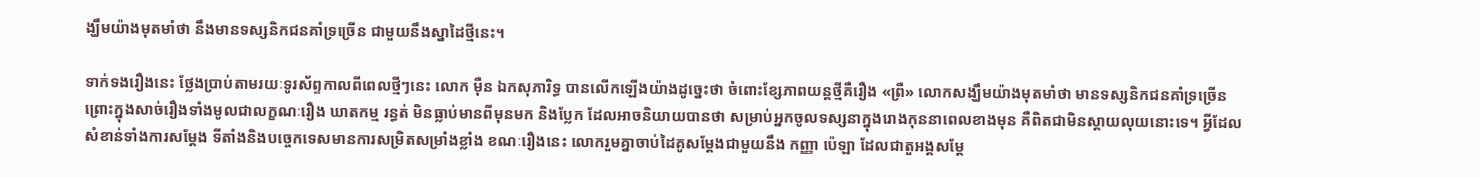ង្ឃឹមយ៉ាងមុតមាំថា នឹងមានទស្សនិកជនគាំទ្រច្រើន ជាមួយនឹងស្នាដៃថ្មីនេះ។

ទាក់ទងរឿងនេះ ថ្លែងប្រាប់តាមរយៈទូរស័ព្ទកាលពីពេលថ្មីៗនេះ លោក ម៉ឺន ឯកសុភារិទ្ធ បានលើកឡើងយ៉ាងដូច្នេះថា ចំពោះខ្សែភាពយន្តថ្មីគឺរឿង «ព្រឺ» លោកសង្ឃឹមយ៉ាងមុតមាំថា មានទស្សនិកជនគាំទ្រច្រើន ព្រោះក្នុងសាច់រឿងទាំងមូលជាលក្ខណៈរឿង ឃាតកម្ម រន្ធត់ មិនធ្លាប់មានពីមុនមក និងប្លែក ដែលអាចនិយាយបានថា សម្រាប់អ្នកចូលទស្សនាក្នុងរោងកុននាពេលខាងមុន គឺពិតជាមិនស្តាយលុយនោះទេ។ អ្វីដែលសំខាន់ទាំងការសម្តែង ទីតាំងនិងបច្ចេកទេសមានការសម្រិតសម្រាំងខ្លាំង ខណៈរឿងនេះ លោករួមគ្នាចាប់ដៃគូសម្តែងជាមួយនឹង កញ្ញា ប៉េឡា ដែលជាតួអង្គសម្តែ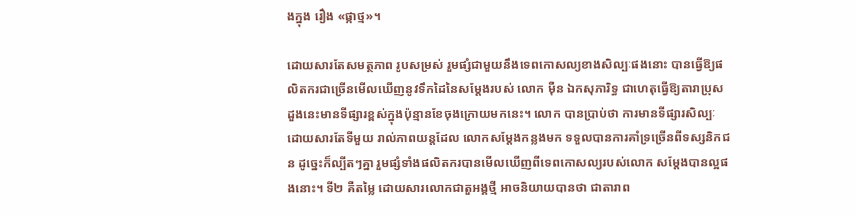ងក្នុង រឿង «ផ្កាថ្ម»។

ដោយសារតែសមត្ថភាព រូបសម្រស់ រួមផ្សំជាមួយនឹងទេពកោសល្យខាងសិល្បៈផងនោះ បានធ្វើឱ្យផលិតករជាច្រើនមើលឃើញនូវទឹកដៃនៃសម្តែងរបស់ លោក ម៉ឺន ឯកសុភារិទ្ធ ជាហេតុធ្វើឱ្យតារាប្រុសដួងនេះមានទីផ្សារខ្ពស់ក្នុងប៉ុន្មានខែចុងក្រោយមកនេះ។ លោក បានប្រាប់ថា ការមានទីផ្សារសិល្បៈ ដោយសារតែទីមួយ រាល់ភាពយន្តដែល លោកសម្តែងកន្លងមក ទទួលបានការគាំទ្រច្រើនពីទស្សនិកជន ដូច្នេះក៏ល្បីតៗគ្នា រួមផ្សំទាំងផលិតករបានមើលឃើញពីទេពកោសល្យរបស់លោក សម្តែងបានល្អផងនោះ។ ទី២ គឺតម្លៃ ដោយសារលោកជាតួអង្គថ្មី អាចនិយាយបានថា ជាតារាព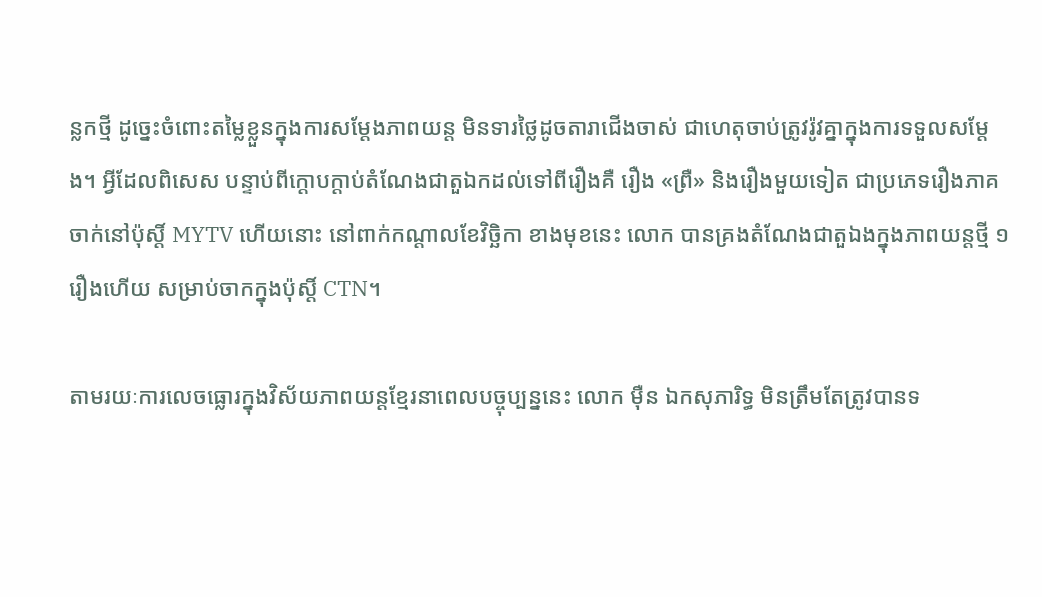ន្លកថ្មី ដូច្នេះចំពោះតម្លៃខ្លួនក្នុងការសម្តែងភាពយន្ត មិនទារថ្លៃដូចតារាជើងចាស់ ជាហេតុចាប់ត្រូវរ៉ូវគ្នាក្នុងការទទួលសម្តែង។ អ្វីដែលពិសេស បន្ទាប់ពីក្តោបក្តាប់តំណែងជាតួឯកដល់ទៅពីរឿងគឺ រឿង «ព្រឺ» និងរឿងមួយទៀត ជាប្រភេទរឿងភាគចាក់នៅប៉ុស្តិ៍ MYTV ហើយនោះ នៅពាក់កណ្តាលខែវិច្ឆិកា ខាងមុខនេះ លោក បានគ្រងតំណែងជាតួឯងក្នុងភាពយន្តថ្មី ១រឿងហើយ សម្រាប់ចាកក្នុងប៉ុស្តិ៍ CTN។

តាមរយៈការលេចធ្លោរក្នុងវិស័យភាពយន្តខ្មែរនាពេលបច្ចុប្បន្ននេះ លោក ម៉ឺន ឯកសុភារិទ្ធ មិនត្រឹមតែត្រូវបានទ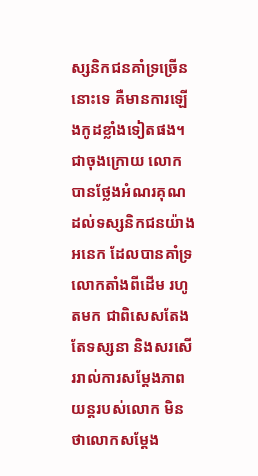ស្សនិកជនគាំទ្រច្រើននោះទេ គឺមានការឡើងកូដខ្លាំងទៀតផង។ ជាចុងក្រោយ លោក បានថ្លែងអំណរគុណដល់ទស្សនិកជនយ៉ាងអនេក ដែលបានគាំទ្រលោកតាំងពីដើម រហូតមក ជាពិសេសតែងតែទស្សនា និងសរសើររាល់ការសម្តែងភាពយន្តរបស់លោក មិនថាលោកសម្តែង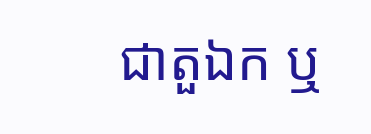ជាតួឯក ឬ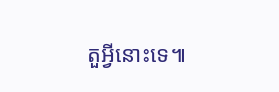តួអ្វីនោះទេ៕